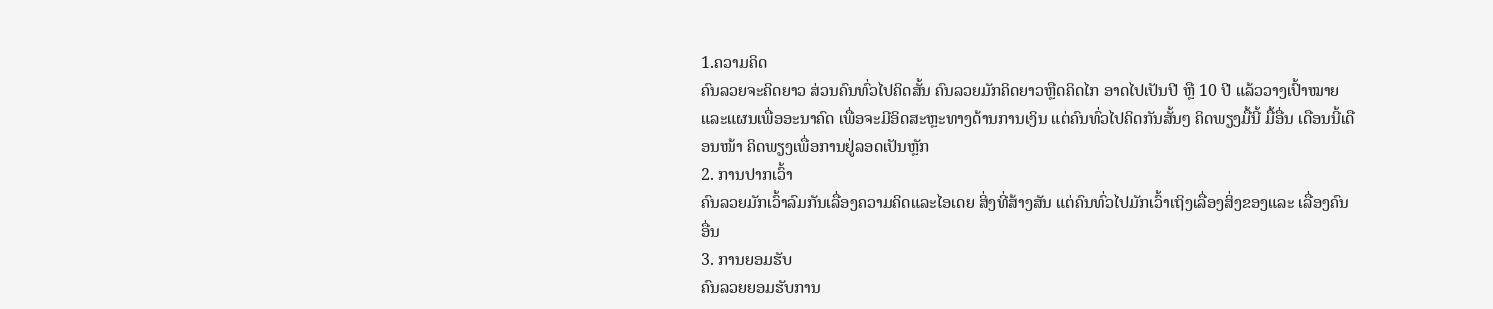1.ຄວາມຄິດ
ຄົນລວຍຈະຄິດຍາວ ສ່ວນຄົນທົ່ວໄປຄິດສັ້ນ ຄົນລວຍມັກຄິດຍາວຫຼືດຄິດໄກ ອາດໄປເປັນປີ ຫຼື 10 ປີ ແລ້ວວາງເປົ້າໝາຍແລະແຜນເພື່ອອະນາຄົດ ເພື່ອຈະມີອິດສະຫຼະທາງດ້ານການເງິນ ແຕ່ຄົນທົ່ວໄປຄິດກັນສັ້ນໆ ຄິດພຽງມື້ນີ້ ມື້ອື່ນ ເດືອນນີ້ເດືອນໜ້າ ຄິດພຽງເພື່ອການຢູ່ລອດເປັນຫຼັກ
2. ການປາກເວົ້າ
ຄົນລວຍມັກເວົ້າລົມກັນເລື່ອງຄວາມຄິດແລະໄອເດຍ ສິ່ງທີ່ສ້າງສັນ ແຕ່ຄົນທົ່ວໄປມັກເວົ້າເຖິງເລື່ອງສິ່ງຂອງແລະ ເລື່ອງຄົນອື່ນ
3. ການຍອມຮັບ
ຄົນລວຍຍອມຮັບການ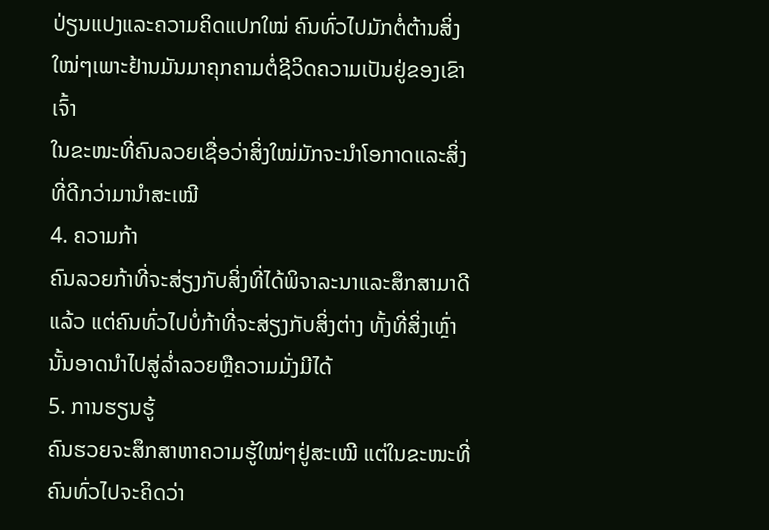ປ່ຽນແປງແລະຄວາມຄິດແປກໃໝ່ ຄົນທົ່ວໄປມັກຕໍ່ຕ້ານສິ່ງໃໝ່ໆເພາະຢ້ານມັນມາຄຸກຄາມຕໍ່ຊີວິດຄວາມເປັນຢູ່ຂອງເຂົາເຈົ້າ
ໃນຂະໜະທີ່ຄົນລວຍເຊື່ອວ່າສິ່ງໃໝ່ມັກຈະນຳໂອກາດແລະສິ່ງທີ່ດີກວ່າມານຳສະເໝີ
4. ຄວາມກ້າ
ຄົນລວຍກ້າທີ່ຈະສ່ຽງກັບສິ່ງທີ່ໄດ້ພິຈາລະນາແລະສຶກສາມາດີແລ້ວ ແຕ່ຄົນທົ່ວໄປບໍ່ກ້າທີ່ຈະສ່ຽງກັບສິ່ງຕ່າງ ທັ້ງທີ່ສິ່ງເຫຼົ່ານັ້ນອາດນຳໄປສູ່ລ່ຳລວຍຫຼືຄວາມມັ່ງມີໄດ້
5. ການຮຽນຮູ້
ຄົນຮວຍຈະສຶກສາຫາຄວາມຮູ້ໃໝ່ໆຢູ່ສະເໝີ ແຕ່ໃນຂະໜະທີ່ຄົນທົ່ວໄປຈະຄິດວ່າ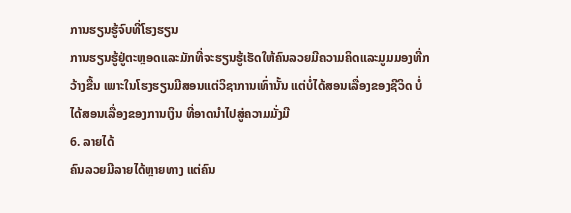ການຮຽນຮູ້ຈົບທີ່ໂຮງຮຽນ
ການຮຽນຮູ້ຢູ່ຕະຫຼອດແລະມັກທີ່ຈະຮຽນຮູ້ເຮັດໃຫ້ຄົນລວຍມີຄວາມຄິດແລະມູມມອງທີ່ກວ້າງຂື້ນ ເພາະໃນໂຮງຮຽນມີສອນແຕ່ວິຊາການເທົ່ານັ້ນ ແຕ່ບໍ່ໄດ້ສອນເລື່ອງຂອງຊີວິດ ບໍ່ໄດ້ສອນເລື່ອງຂອງການເງິນ ທີ່ອາດນຳໄປສູ່ຄວາມມັ່ງມີ
6. ລາຍໄດ້
ຄົນລວຍມີລາຍໄດ້ຫຼາຍທາງ ແຕ່ຄົນ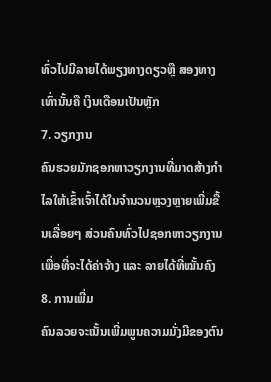ທົ່ວໄປມີລາຍໄດ້ພຽງທາງດຽວຫຼື ສອງທາງເທົ່ານັ້ນຄື ເງິນເດືອນເປັນຫຼັກ
7. ວຽກງານ
ຄົນຮວຍມັກຊອກຫາວຽກງານທີ່ມາດສ້າງກຳໄລໃຫ້ເຂົ້າເຈົ້າໄດ້ໃນຈຳນວນຫຼວງຫຼາຍເພີ່ມຂື້ນເລື່ອຍໆ ສ່ວນຄົນທົ່ວໄປຊອກຫາວຽກງານເພື່ອທີ່ຈະໄດ້ຄ່າຈ້າງ ແລະ ລາຍໄດ້ທີ່ໝັ້ນຄົງ
8. ການເພີ່ມ
ຄົນລວຍຈະເນັ້ນເພີ່ມພູນຄວາມມັ່ງມີຂອງຕົນ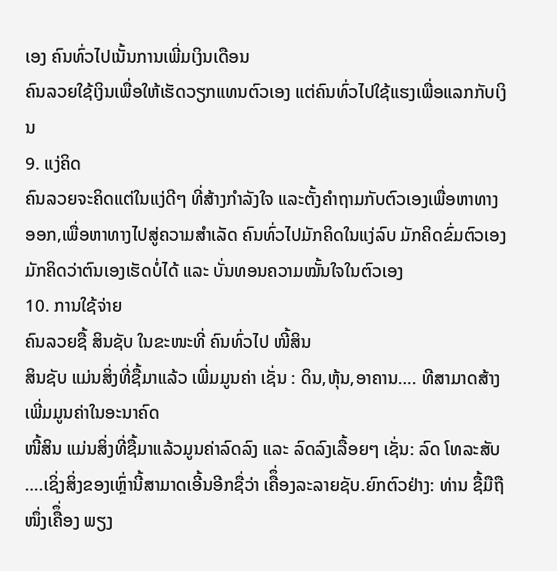ເອງ ຄົນທົ່ວໄປເນັ້ນການເພີ່ມເງິນເດືອນ
ຄົນລວຍໃຊ້ເງິນເພື່ອໃຫ້ເຮັດວຽກແທນຕົວເອງ ແຕ່ຄົນທົ່ວໄປໃຊ້ແຮງເພື່ອແລກກັບເງິນ
9. ແງ່ຄິດ
ຄົນລວຍຈະຄິດແຕ່ໃນແງ່ດີໆ ທີ່ສ້າງກຳລັງໃຈ ແລະຕັ້ງຄຳຖາມກັບຕົວເອງເພື່ອຫາທາງອອກ,ເພື່ອຫາທາງໄປສູ່ຄວາມສຳເລັດ ຄົນທົ່ວໄປມັກຄິດໃນແງ່ລົບ ມັກຄິດຂົ່ມຕົວເອງ ມັກຄິດວ່າຕົນເອງເຮັດບໍ່ໄດ້ ແລະ ບັ່ນທອນຄວາມໝັ້ນໃຈໃນຕົວເອງ
10. ການໃຊ້ຈ່າຍ
ຄົນລວຍຊື້ ສິນຊັບ ໃນຂະໜະທີ່ ຄົນທົ່ວໄປ ໜີ້ສິນ
ສິນຊັບ ແມ່ນສິ່ງທີ່ຊື້ມາແລ້ວ ເພີ່ມມູນຄ່າ ເຊັ່ນ : ດິນ,ຫຸ້ນ,ອາຄານ…. ທີສາມາດສ້າງເພີ່ມມູນຄ່າໃນອະນາຄົດ
ໜີ້ສິນ ແມ່ນສິ່ງທີ່ຊື້ມາແລ້ວມູນຄ່າລົດລົງ ແລະ ລົດລົງເລື້ອຍໆ ເຊັ່ນ: ລົດ ໂທລະສັບ ….ເຊິ່ງສິ່ງຂອງເຫຼົ່ານີ້ສາມາດເອີ້ນອີກຊື່ວ່າ ເຄືຶ່ອງລະລາຍຊັບ.ຍົກຕົວຢ່າງ: ທ່ານ ຊື້ມືຖືໜຶ່ງເຄືຶ່ອງ ພຽງ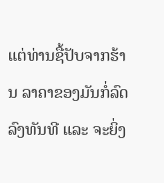ແຕ່ທ່ານຊື້ປັບຈາກຮ້ານ ລາຄາຂອງມັນກໍ່ລົດລົງທັນທີ ແລະ ຈະຍິ່ງ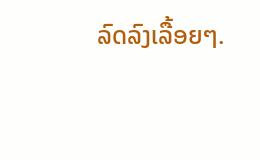ລົດລົງເລື້ອຍໆ.